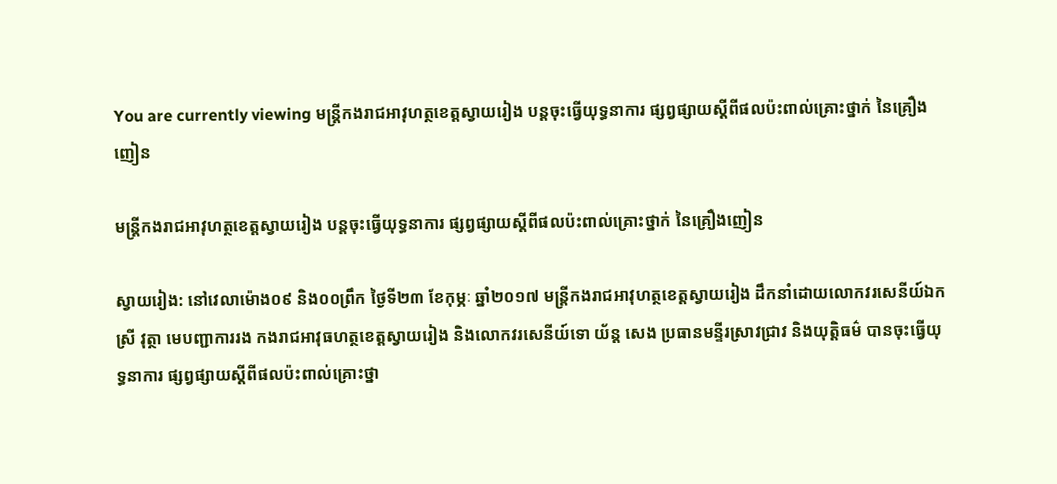You are currently viewing មន្ត្រីកងរាជអាវុហត្ថខេត្តស្វាយរៀង បន្តចុះធ្វើយុទ្ធនាការ ផ្សព្វផ្សាយស្ដីពីផលប៉ះពាល់គ្រោះថ្នាក់ នៃគ្រឿងញៀន

មន្ត្រីកងរាជអាវុហត្ថខេត្តស្វាយរៀង បន្តចុះធ្វើយុទ្ធនាការ ផ្សព្វផ្សាយស្ដីពីផលប៉ះពាល់គ្រោះថ្នាក់ នៃគ្រឿងញៀន

ស្វាយរៀង: នៅវេលាម៉ោង០៩ និង០០ព្រឹក ថ្ងៃទី២៣ ខែកុម្ភៈ ឆ្នាំ២០១៧ មន្ត្រីកងរាជអាវុហត្ថខេត្តស្វាយរៀង ដឹកនាំដោយលោកវរសេនីយ៍ឯក ស្រី វុត្ថា មេបញ្ជាការរង កងរាជអាវុធហត្ថខេត្តស្វាយរៀង និងលោកវរសេនីយ៍ទោ យ័ន្ត សេង ប្រធានមន្ទីរស្រាវជ្រាវ និងយុត្តិធម៌ បានចុះធ្វើយុទ្ធនាការ ផ្សព្វផ្សាយស្ដីពីផលប៉ះពាល់គ្រោះថ្នា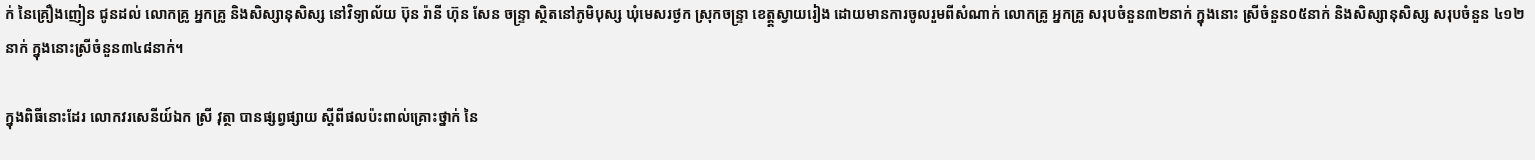ក់ នៃគ្រឿងញៀន ជូនដល់ លោកគ្រូ អ្នកគ្រូ និងសិស្សានុសិស្ស នៅវិទ្យាល័យ ប៊ុន រ៉ានី ហ៊ុន សែន ចន្ទ្រា ស្ថិតនៅភូមិបុស្ស ឃុំមេសរថ្ងក ស្រុកចន្ទ្រា ខេត្ត្តស្វាយរៀង ដោយមានការចូលរួមពីសំណាក់ លោកគ្រូ អ្នកគ្រូ សរុបចំនួន៣២នាក់ ក្នុងនោះ ស្រីចំនួន០៥នាក់ និងសិស្សានុសិស្ស សរុបចំនួន ៤១២នាក់ ក្នុងនោះស្រីចំនួន៣៤៨នាក់។

ក្នុងពិធីនោះដែរ លោកវរសេនីយ៍ឯក ស្រី វុត្ថា បានផ្សព្វផ្សាយ ស្ដីពីផលប៉ះពាល់គ្រោះថ្នាក់ នៃ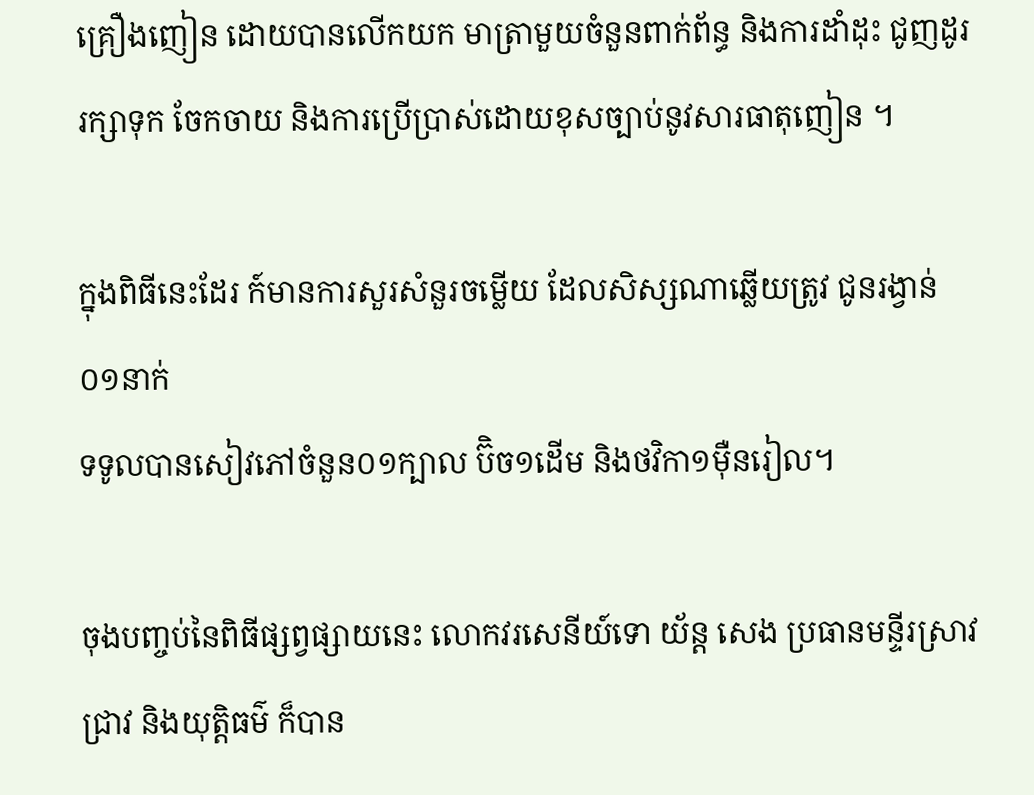គ្រឿងញៀន ដោយបានលើកយក មាត្រាមួយចំនួនពាក់ព័ន្ធ និងការដាំដុះ ជូញដូរ រក្សាទុក ចែកចាយ និងការប្រើប្រាស់ដោយខុសច្បាប់នូវសារធាតុញៀន ។

ក្នុងពិធីនេះដែរ ក៍មានការសួរសំនួរចម្លើយ ដែលសិស្សណាឆ្លើយត្រូវ ជូនរង្វាន់០១នាក់
ទទូលបានសៀវភៅចំនួន០១ក្បាល ប៊ិច១ដើម និងថវិកា១ម៉ឺនរៀល។

ចុងបញ្ចប់នៃពិធីផ្សព្វផ្សាយនេះ លោកវរសេនីយ៍ទោ យ័ន្ត សេង ប្រធានមន្ទីរស្រាវជ្រាវ និងយុត្តិធម៌ ក៏បាន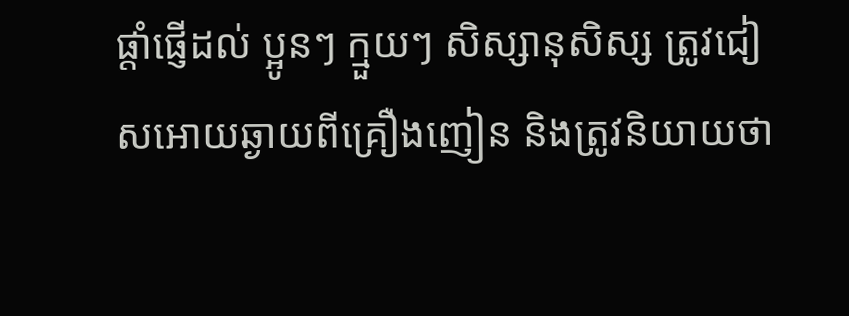ផ្តាំផ្ញើដល់ ប្អូនៗ ក្មួយៗ សិស្សានុសិស្ស ត្រូវជៀសអោយឆ្ងាយពីគ្រឿងញៀន និងត្រូវនិយាយថា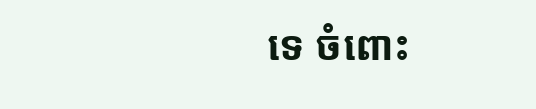ទេ ចំពោះ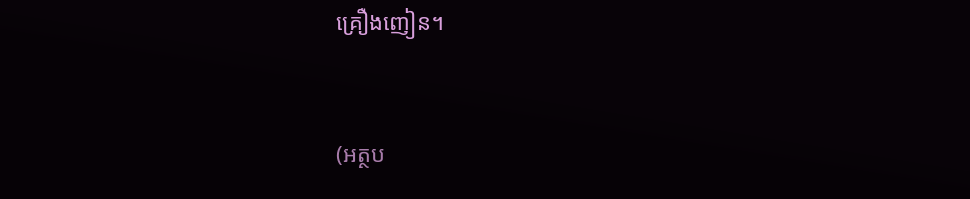គ្រឿងញៀន។


(អត្ថប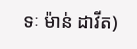ទៈ ម៉ាន់ ដាវីត)